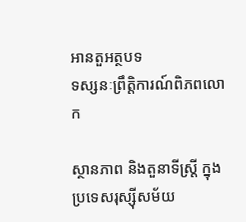អានតួអត្ថបទ
ទស្សនៈព្រឹត្តិការណ៍ពិភពលោក

ស្ថានភាព និងតួនាទីស្ត្រី ក្នុងប្រទេសរុស្ស៊ីសម័យ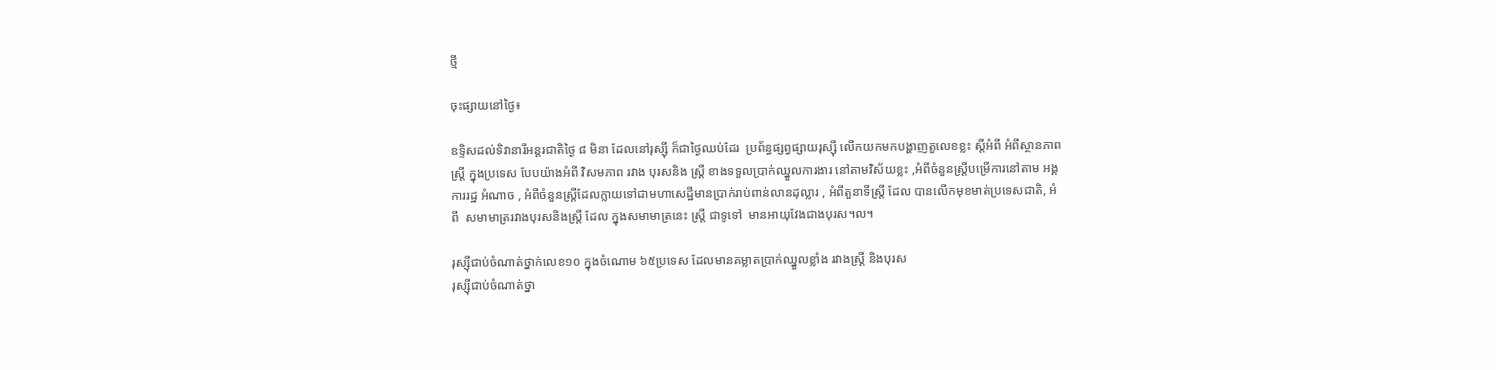ថ្មី

ចុះផ្សាយនៅថ្ងៃ៖

ឧទ្ទិសដល់ទិវានារីអន្តរជាតិថ្ងៃ ៨ មិនា ដែលនៅរុស្ស៊ី ក៏ជាថ្ងៃឈប់ដែរ  ប្រព័ន្ធផ្សព្វផ្សាយរុស្ស៊ី លើកយកមកបង្ហាញតួលេខខ្លះ ស្តីអំពី អំពីស្ថានភាពស្ត្រី ក្នុងប្រទេស បែបយ៉ាងអំពី វិសមភាព រវាង បុរសនិង ស្ត្រី ខាងទទួលប្រាក់ឈ្នួលការងារ នៅតាមវិស័យខ្លះ ,អំពីចំនួនស្ត្រីបម្រើការនៅតាម អង្គការរដ្ឋ អំណាច , អំពីចំនួនស្ត្រីដែលក្លាយទៅជាមហាសេដ្ឋីមានប្រាក់រាប់ពាន់លានដុល្លារ , អំពីតួនាទីស្ត្រី ដែល បានលើកមុខមាត់ប្រទេសជាតិ, អំពី  សមាមាត្ររវាងបុរសនិងស្ត្រី ដែល ក្នុងសមាមាត្រនេះ ស្ត្រី ជាទូទៅ  មានអាយុវែងជាងបុរស។ល។

រុស្ស៊ីជាប់ចំណាត់ថ្នាក់លេខ១០ ក្នុងចំណោម ៦៥ប្រទេស ដែលមានគម្លាតប្រាក់ឈ្នួលខ្លាំង រវាងស្រ្តី និងបុរស
រុស្ស៊ីជាប់ចំណាត់ថ្នា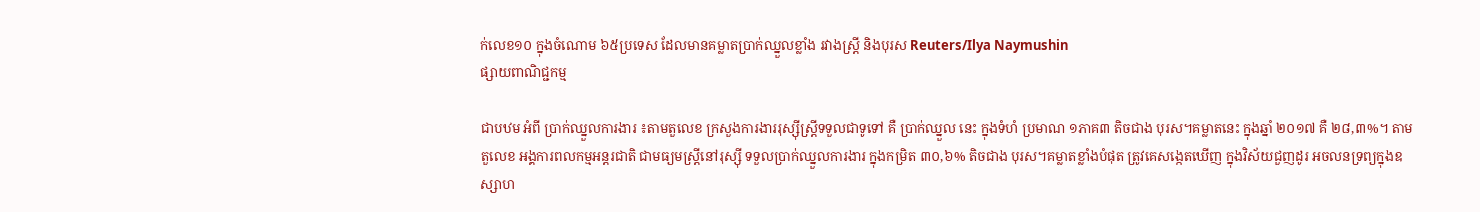ក់លេខ១០ ក្នុងចំណោម ៦៥ប្រទេស ដែលមានគម្លាតប្រាក់ឈ្នួលខ្លាំង រវាងស្រ្តី និងបុរស Reuters/Ilya Naymushin
ផ្សាយពាណិជ្ជកម្ម

ជាបឋម អំពី ប្រាក់ឈ្នួលការងារ ៖តាមតួលេខ ក្រសួងការងាររុស្ស៊ីស្ត្រីទទួលជាទូទៅ គឺ ប្រាក់ឈ្នួល នេះ ក្នុងទំហំ ប្រមាណ ១ភាគ៣ តិចជាង បុរស។គម្លាតនេះ ក្នុងឆ្នាំ ២០១៧ គឺ ២៨,៣%។ តាមតួលេខ អង្គការពលកម្មអន្តរជាតិ ជាមធ្យមស្ត្រីនៅរុស្ស៊ី ទទួលប្រាក់ឈ្នួលការងារ ក្នុងកម្រិត ៣០,៦% តិចជាង បុរស។គម្លាតខ្លាំងបំផុត ត្រូវគេសង្កេតឃើញ ក្នុងវិស័យជួញដូរ អចលនទ្រព្យក្នុងឧស្សាហ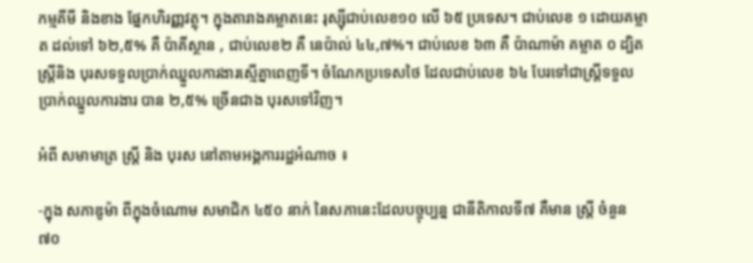កម្មគីមី និងខាង ផ្នែកហិរញ្ញវត្ថុ។ ក្នុងតារាងគម្លាតនេះ រុស្ស៊ីជាប់លេខ១០ លើ ៦៥ ប្រទេស។ ជាប់លេខ ១ ដោយគម្លាត ដល់ទៅ ៦២,៥% គឺ ប៉ាគីស្ថាន , ជាប់លេខ២ គឺ នេប៉ាល់ ៤៤,៧%។ ជាប់លេខ ៦៣ គឺ ប៉ាណាម៉ា គម្លាត ០ ដ្បិតស្ត្រីនិង បុរសទទួលប្រាក់ឈ្នួលការងារស្មើគ្នាពេញទី។ ចំណែកប្រទេសថៃ ដែលជាប់លេខ ៦៤ បែរទៅជាស្ត្រីទទួលប្រាក់ឈ្នួលការងារ បាន ២,៥% ច្រើនជាង បុរសទៅវិញ។

អំពី សមាមាត្រ ស្ត្រី និង បុរស នៅតាមអង្គការរដ្ឋអំណាច ៖

-ក្នុង សភាឌូម៉ា ពីក្នុងចំណោម សមាជិក ៤៥០ នាក់ នៃសភានេះដែលបច្ចុប្បន្ន ជានីតិកាលទី៧ គឺមាន ស្ត្រី ចំនួន ៧០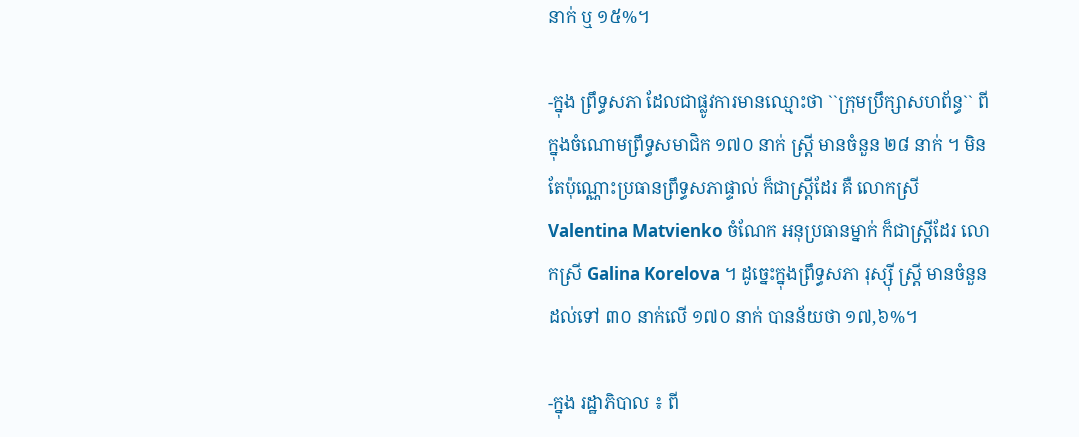នាក់ ឬ ១៥%។

-ក្នុង ព្រឹទ្ធសភា ដែលជាផ្លូវការមានឈ្មោះថា ``ក្រុមប្រឹក្សាសហព័ន្ធ`` ពីក្នុងចំណោមព្រឹទ្ធសមាជិក ១៧០ នាក់ ស្ត្រី មានចំនួន ២៨ នាក់ ។ មិនតែប៉ុណ្ណោះប្រធានព្រឹទ្ធសភាផ្ទាល់ ក៏ជាស្ត្រីដែរ គឺ លោកស្រី Valentina Matvienko ចំណែក អនុប្រធានម្នាក់ ក៏ជាស្ត្រីដែរ លោកស្រី Galina Korelova ។ ដូច្នេះក្នុងព្រឹទ្ធសភា រុស្ស៊ី ស្ត្រី មានចំនួនដល់ទៅ ៣០ នាក់លើ ១៧០ នាក់ បានន័យថា ១៧,៦%។

-ក្នុង រដ្ឋាភិបាល ៖ ពី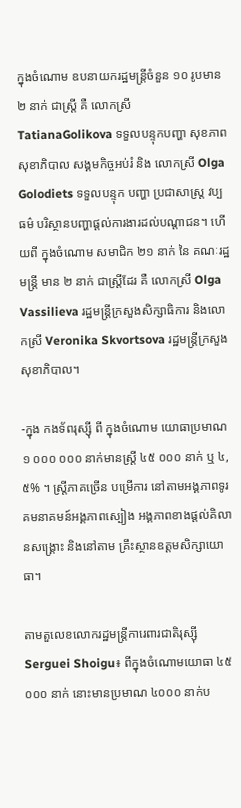ក្នុងចំណោម ឧបនាយករដ្ឋមន្ត្រីចំនួន ១០ រូបមាន ២ នាក់ ជាស្ត្រី គឺ លោកស្រី TatianaGolikova ទទួលបន្ទុកបញ្ហា សុខភាព សុខាភិបាល សង្គមកិច្ចអប់រំ និង លោកស្រី Olga Golodiets ទទួលបន្ទុក បញ្ហា ប្រជាសាស្ត្រ វប្បធម៌ បរិស្ថានបញ្ហាផ្តល់ការងារដល់បណ្តាជន។ ហើយពី ក្នុងចំណោម សមាជិក ២១ នាក់ នៃ គណៈរដ្ឋមន្ត្រី មាន ២ នាក់ ជាស្ត្រីដែរ គឺ លោកស្រី Olga Vassilieva រដ្ឋមន្ត្រីក្រសួងសិក្សាធិការ និងលោកស្រី Veronika Skvortsova រដ្ឋមន្ត្រីក្រសួងសុខាភិបាល។

-ក្នុង កងទ័ពរុស្ស៊ី ពី ក្នុងចំណោម យោធាប្រមាណ ១ ០០០ ០០០ នាក់មានស្ត្រី ៤៥ ០០០ នាក់ ឬ ៤,៥% ។ ស្ត្រីភាគច្រើន បម្រើការ នៅតាមអង្គភាពទូរគមនាគមន៍អង្គភាពស្បៀង អង្គភាពខាងផ្តល់គិលានសង្គ្រោះ និងនៅតាម គ្រឹះស្ថានឧត្តមសិក្សាយោធា។

តាមតួលេខលោករដ្ឋមន្ត្រីការេពារជាតិរុស្ស៊ី Serguei Shoigu៖ ពីក្នុងចំណោមយោធា ៤៥ ០០០ នាក់ នោះមានប្រមាណ ៤០០០ នាក់ប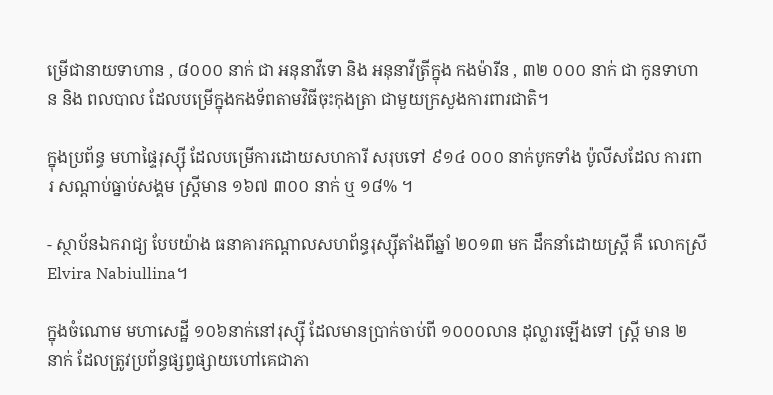ម្រើជានាយទាហាន , ៨០០០ នាក់ ជា អនុនាវីទោ និង អនុនាវីត្រីក្នុង កងម៉ារីន , ៣២ ០០០ នាក់ ជា កូនទាហាន និង ពលបាល ដែលបម្រើក្នុងកងទ័ពតាមវិធីចុះកុងត្រា ជាមួយក្រសួងការពារជាតិ។

ក្នុងប្រព័ន្ធ មហាផ្ទៃរុស្ស៊ី ដែលបម្រើការដោយសហការី សរុបទៅ ៩១៤ ០០០ នាក់បូកទាំង ប៉ូលីសដែល ការពារ សណ្តាប់ធ្នាប់សង្គម ស្ត្រីមាន ១៦៧ ៣០០ នាក់ ឬ ១៨% ។

- ស្ថាប័នឯករាជ្យ បែបយ៉ាង ធនាគារកណ្តាលសហព័ន្ធរុស្ស៊ីតាំងពីឆ្នាំ ២០១៣ មក ដឹកនាំដោយស្ត្រី គឺ លោកស្រី Elvira Nabiullina។

ក្នុងចំណោម មហាសេដ្ឋី ១០៦នាក់នៅរុស្ស៊ី ដែលមានប្រាក់ចាប់ពី ១០០០លាន ដុល្លារឡើងទៅ ស្ត្រី មាន ២ នាក់ ដែលត្រូវប្រព័ន្ធផ្សព្វផ្សាយហៅគេជាភា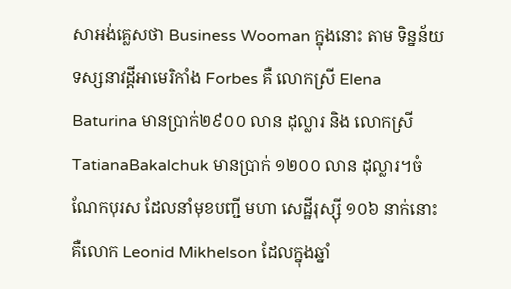សាអង់គ្លេសថា Business Wooman ក្នុងនោះ តាម ទិន្នន័យទស្សនាវដ្តីអាមេរិកាំង Forbes គឺ លោកស្រី Elena Baturina មានប្រាក់២៩០០ លាន ដុល្លារ និង លោកស្រី TatianaBakalchuk មានប្រាក់ ១២០០ លាន ដុល្លារ។ចំណែកបុរស ដែលនាំមុខបញ្ជី មហា សេដ្ឋីរុស្ស៊ី ១០៦ នាក់នោះ គឺលោក Leonid Mikhelson ដែលក្នុងឆ្នាំ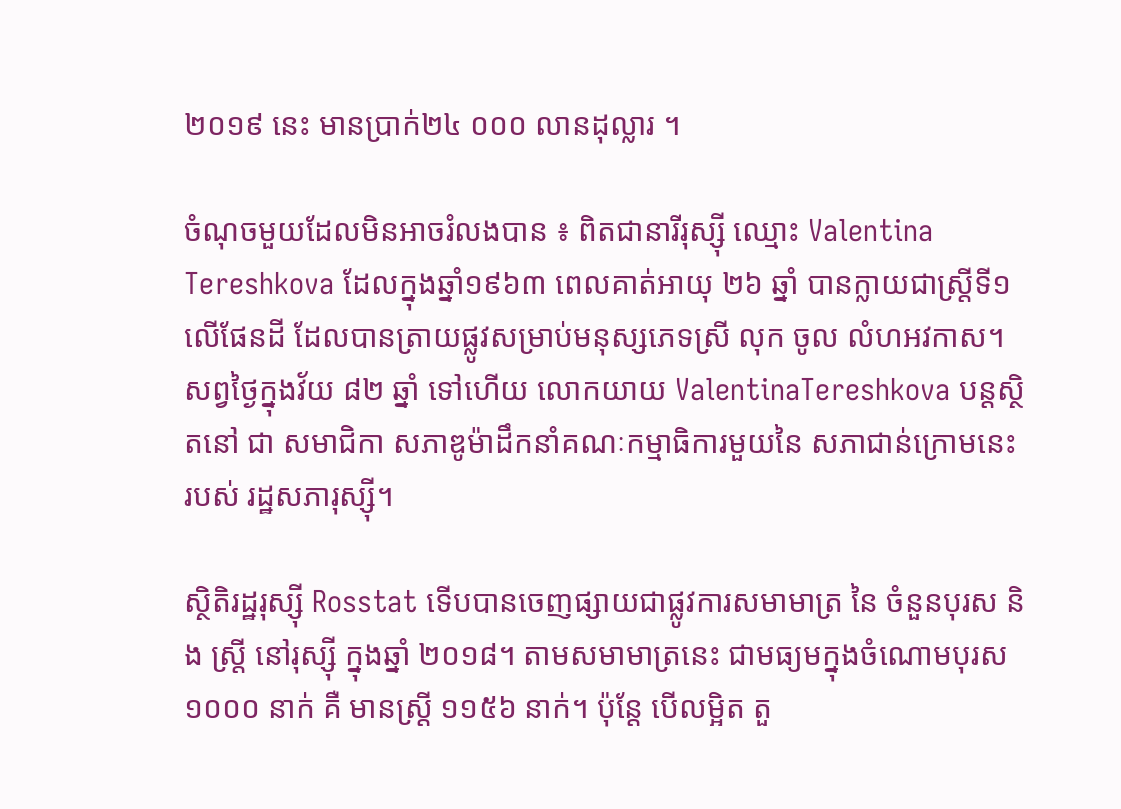២០១៩ នេះ មានប្រាក់២៤ ០០០ លានដុល្លារ ។

ចំណុចមួយដែលមិនអាចរំលងបាន ៖ ពិតជានារីរុស្ស៊ី ឈ្មោះ Valentina Tereshkova ដែលក្នុងឆ្នាំ១៩៦៣ ពេលគាត់អាយុ ២៦ ឆ្នាំ បានក្លាយជាស្ត្រីទី១លើផែនដី ដែលបានត្រាយផ្លូវសម្រាប់មនុស្សភេទស្រី លុក ចូល លំហអវកាស។ សព្វថ្ងៃក្នុងវ័យ ៨២ ឆ្នាំ ទៅហើយ លោកយាយ ValentinaTereshkova បន្តស្ថិតនៅ ជា សមាជិកា សភាឌូម៉ាដឹកនាំគណៈកម្មាធិការមួយនៃ សភាជាន់ក្រោមនេះ របស់ រដ្ឋសភារុស្ស៊ី។

ស្ថិតិរដ្ឋរុស្ស៊ី Rosstat ទើបបានចេញផ្សាយជាផ្លូវការសមាមាត្រ នៃ ចំនួនបុរស និង ស្ត្រី នៅរុស្ស៊ី ក្នុងឆ្នាំ ២០១៨។ តាមសមាមាត្រនេះ ជាមធ្យមក្នុងចំណោមបុរស ១០០០ នាក់ គឺ មានស្ត្រី ១១៥៦ នាក់។ ប៉ុន្តែ បើលម្អិត តួ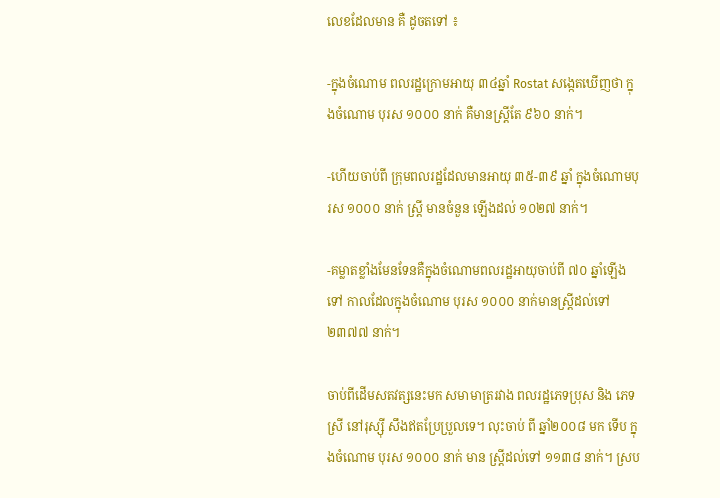លេខដែលមាន គឺ ដូចតទៅ ៖

-ក្នុងចំណោម ពលរដ្ឋក្រោមអាយុ ៣៤ឆ្នាំ Rostat សង្កេតឃើញថា ក្នុងចំណោម បុរស ១០០០ នាក់ គឺមានស្ត្រីតែ ៩៦០ នាក់។

-ហើយចាប់ពី ក្រុមពលរដ្ឋដែលមានអាយុ ៣៥-៣៩ ឆ្នាំ ក្នុងចំណោមបុរស ១០០០ នាក់ ស្ត្រី មានចំនួន ឡើងដល់ ១០២៧ នាក់។

-គម្លាតខ្លាំងមែនទែនគឺក្នុងចំណោមពលរដ្ឋអាយុចាប់ពី ៧០ ឆ្នាំឡើងទៅ កាលដែលក្នុងចំណោម បុរស ១០០០ នាក់មានស្ត្រីដល់ទៅ ២៣៧៧ នាក់។

ចាប់ពីដើមសតវត្សនេះមក សមាមាត្ររវាង ពលរដ្ឋភេទប្រុស និង ភេទស្រី នៅរុស្ស៊ី សឹងឥតប្រែប្រួលទេ។ លុះចាប់ ពី ឆ្នាំ២០០៨ មក ទើប ក្នុងចំណោម បុរស ១០០០ នាក់ មាន ស្ត្រីដល់ទៅ ១១៣៨ នាក់។ ស្រប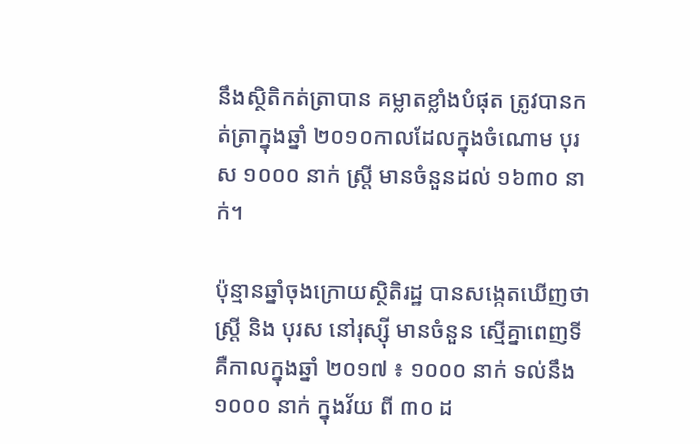នឹងស្ថិតិកត់ត្រាបាន គម្លាតខ្លាំងបំផុត ត្រូវបានកត់ត្រាក្នុងឆ្នាំ ២០១០កាលដែលក្នុងចំណោម បុរស ១០០០ នាក់ ស្ត្រី មានចំនួនដល់ ១៦៣០ នាក់។

ប៉ុន្មានឆ្នាំចុងក្រោយស្ថិតិរដ្ឋ បានសង្កេតឃើញថា ស្រ្តី និង បុរស នៅរុស្ស៊ី មានចំនួន ស្មើគ្នាពេញទី គឺកាលក្នុងឆ្នាំ ២០១៧ ៖ ១០០០ នាក់ ទល់នឹង ១០០០ នាក់ ក្នុងវ័យ ពី ៣០ ដ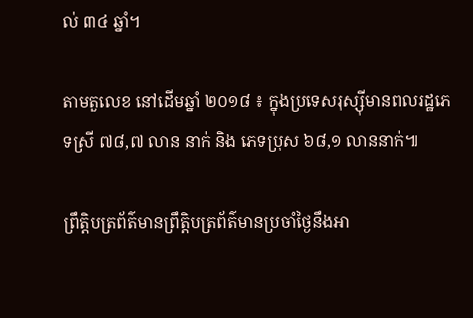ល់ ៣៤ ឆ្នាំ។

តាមតួលេខ នៅដើមឆ្នាំ ២០១៨ ៖ ក្នុងប្រទេសរុស្ស៊ីមានពលរដ្ឋភេទស្រី ៧៨,៧ លាន នាក់ និង ភេទប្រុស ៦៨,១ លាននាក់៕

ព្រឹត្តិបត្រព័ត៌មានព្រឹត្តិបត្រព័ត៌មានប្រចាំថ្ងៃនឹងអា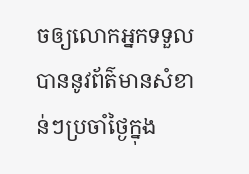ចឲ្យលោកអ្នកទទួលបាននូវព័ត៌មានសំខាន់ៗប្រចាំថ្ងៃក្នុង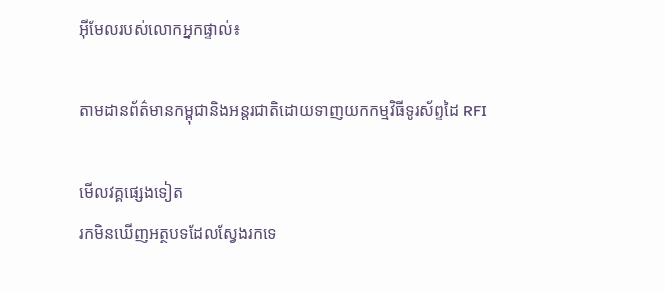អ៊ីមែលរបស់លោកអ្នកផ្ទាល់៖

តាមដានព័ត៌មានកម្ពុជានិងអន្តរជាតិដោយទាញយកកម្មវិធីទូរស័ព្ទដៃ RFI

មើលវគ្គផ្សេងទៀត
រកមិនឃើញអត្ថបទដែលស្វែងរកទេ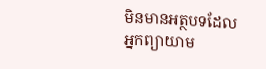មិនមានអត្ថបទដែលអ្នកព្យាយាម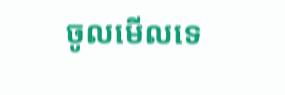ចូលមើលទេ